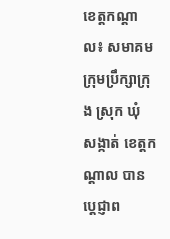ខេត្តកណ្តាល៖ សមាគមក្រុមប្រឹក្សាក្រុង ស្រុក ឃុំ សង្កាត់ ខេត្តកណ្តាល បានប្តេជ្ញាព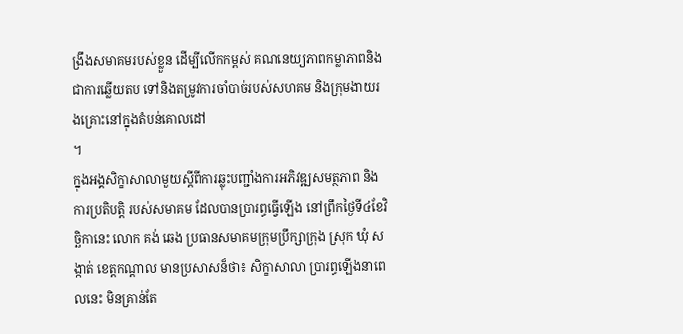ង្រឹងសមាគមរបស់ខ្លួន ដើម្បីលើកកម្ពស់ គណនេយ្យភាពកម្លាភាពនិងជាការឆ្លើយតប ទៅនិងតម្រូវការចាំបាច់របស់សហគម និងក្រុមងាយរងគ្រោះនៅក្នុងតំបន់គោលដៅ
។
ក្នុងអង្គសិក្ខាសាលាមួយស្តីពីការឆ្លុះបញ្ជាំងការអភិវឌ្ឍសមត្ថភាព និងការប្រតិបត្តិ របស់សមាគម ដែលបានប្រារព្ធធ្វើឡើង នៅព្រឹកថ្ងៃទី៤ខែវិច្ឆិកានេះ លោក គង់ ឆេង ប្រធានសមាគមក្រុមប្រឹក្សាក្រុង ស្រុក ឃុំ សង្កាត់ ខេត្តកណ្តាល មានប្រសាសន៏ថា៖ សិក្ខាសាលា ប្រារព្ធឡើងនាពេលនេះ មិនគ្រាន់តែ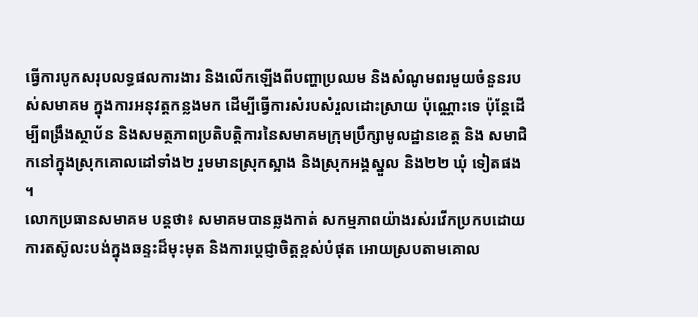ធ្វើការបូកសរុបលទ្ធផលការងារ និងលើកឡើងពីបញ្ហាប្រឈម និងសំណូមពរមួយចំនួនរបស់សមាគម ក្នុងការអនុវត្តកន្លងមក ដើម្បីធ្វើការសំរបសំរួលដោះស្រាយ ប៉ុណ្ណោះទេ ប៉ុន្តែដើម្បីពង្រឹងស្ថាប័ន និងសមត្ថភាពប្រតិបត្តិការនៃសមាគមក្រុមប្រឹក្សាមូលដ្ឋានខេត្ត និង សមាជិកនៅក្នុងស្រុកគោលដៅទាំង២ រួមមានស្រុកស្អាង និងស្រុកអង្គស្នួល និង២២ ឃុំ ទៀតផង
។
លោកប្រធានសមាគម បន្តថា៖ សមាគមបានឆ្លងកាត់ សកម្មភាពយ៉ាងរស់រវើកប្រកបដោយ ការតស៊ូលះបង់ក្នុងឆន្ទះដ៏មុះមុត និងការប្តេជ្ញាចិត្តខ្ពស់បំផុត អោយស្របតាមគោល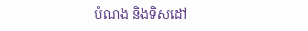បំណង និងទិសដៅ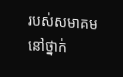របស់សមាគមនៅថ្នាក់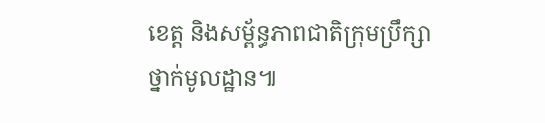ខេត្ត និងសម្ព័ន្ធភាពជាតិក្រុមប្រឹក្សាថ្នាក់មូលដ្ឋាន៕